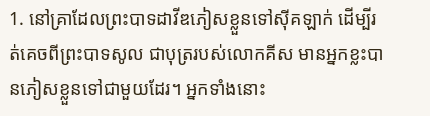1. នៅគ្រាដែលព្រះបាទដាវីឌភៀសខ្លួនទៅស៊ីគឡាក់ ដើម្បីរត់គេចពីព្រះបាទសូល ជាបុត្ររបស់លោកគីស មានអ្នកខ្លះបានភៀសខ្លួនទៅជាមួយដែរ។ អ្នកទាំងនោះ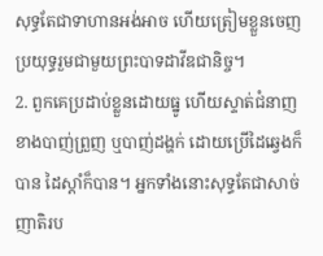សុទ្ធតែជាទាហានអង់អាច ហើយត្រៀមខ្លួនចេញប្រយុទ្ធរួមជាមួយព្រះបាទដាវីឌជានិច្ច។
2. ពួកគេប្រដាប់ខ្លួនដោយធ្នូ ហើយស្ទាត់ជំនាញខាងបាញ់ព្រួញ ឬបាញ់ដង្ហក់ ដោយប្រើដៃឆ្វេងក៏បាន ដៃស្ដាំក៏បាន។ អ្នកទាំងនោះសុទ្ធតែជាសាច់ញាតិរប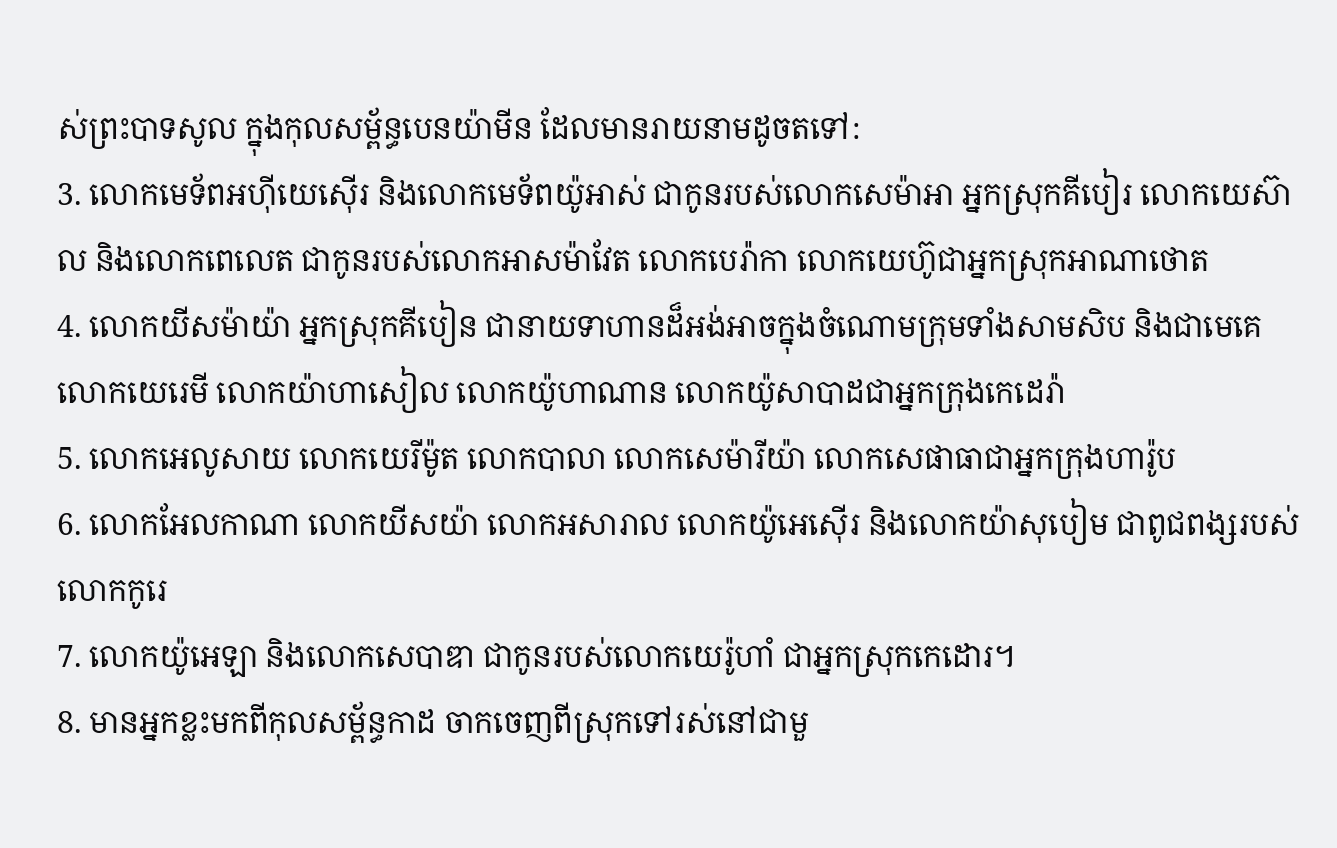ស់ព្រះបាទសូល ក្នុងកុលសម្ព័ន្ធបេនយ៉ាមីន ដែលមានរាយនាមដូចតទៅ:
3. លោកមេទ័ពអហ៊ីយេស៊ើរ និងលោកមេទ័ពយ៉ូអាស់ ជាកូនរបស់លោកសេម៉ាអា អ្នកស្រុកគីបៀរ លោកយេស៊ាល និងលោកពេលេត ជាកូនរបស់លោកអាសម៉ាវែត លោកបេរ៉ាកា លោកយេហ៊ូជាអ្នកស្រុកអាណាថោត
4. លោកយីសម៉ាយ៉ា អ្នកស្រុកគីបៀន ជានាយទាហានដ៏អង់អាចក្នុងចំណោមក្រុមទាំងសាមសិប និងជាមេគេ លោកយេរេមី លោកយ៉ាហាសៀល លោកយ៉ូហាណាន លោកយ៉ូសាបាដជាអ្នកក្រុងកេដេរ៉ា
5. លោកអេលូសាយ លោកយេរីម៉ូត លោកបាលា លោកសេម៉ារីយ៉ា លោកសេផាធាជាអ្នកក្រុងហារ៉ូប
6. លោកអែលកាណា លោកយីសយ៉ា លោកអសារាល លោកយ៉ូអេស៊ើរ និងលោកយ៉ាសុបៀម ជាពូជពង្សរបស់លោកកូរេ
7. លោកយ៉ូអេឡា និងលោកសេបាឌា ជាកូនរបស់លោកយេរ៉ូហាំ ជាអ្នកស្រុកកេដោរ។
8. មានអ្នកខ្លះមកពីកុលសម្ព័ន្ធកាដ ចាកចេញពីស្រុកទៅរស់នៅជាមួ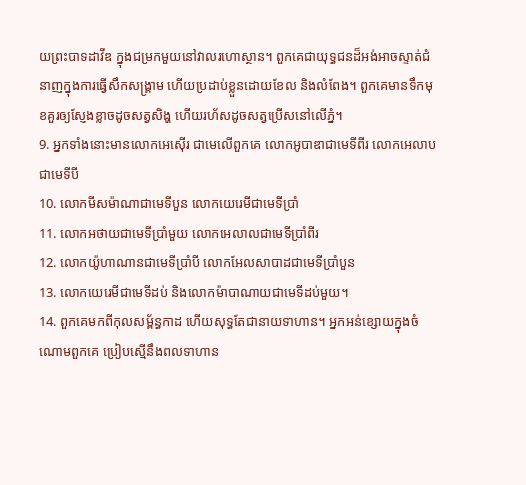យព្រះបាទដាវីឌ ក្នុងជម្រកមួយនៅវាលរហោស្ថាន។ ពួកគេជាយុទ្ធជនដ៏អង់អាចស្ទាត់ជំនាញក្នុងការធ្វើសឹកសង្គ្រាម ហើយប្រដាប់ខ្លួនដោយខែល និងលំពែង។ ពួកគេមានទឹកមុខគួរឲ្យស្ញែងខ្លាចដូចសត្វសិង្ហ ហើយរហ័សដូចសត្វប្រើសនៅលើភ្នំ។
9. អ្នកទាំងនោះមានលោកអេស៊ើរ ជាមេលើពួកគេ លោកអូបាឌាជាមេទីពីរ លោកអេលាបជាមេទីបី
10. លោកមីសម៉ាណាជាមេទីបួន លោកយេរេមីជាមេទីប្រាំ
11. លោកអថាយជាមេទីប្រាំមួយ លោកអេលាលជាមេទីប្រាំពីរ
12. លោកយ៉ូហាណានជាមេទីប្រាំបី លោកអែលសាបាដជាមេទីប្រាំបួន
13. លោកយេរេមីជាមេទីដប់ និងលោកម៉ាបាណាយជាមេទីដប់មួយ។
14. ពួកគេមកពីកុលសម្ព័ន្ធកាដ ហើយសុទ្ធតែជានាយទាហាន។ អ្នកអន់ខ្សោយក្នុងចំណោមពួកគេ ប្រៀបស្មើនឹងពលទាហាន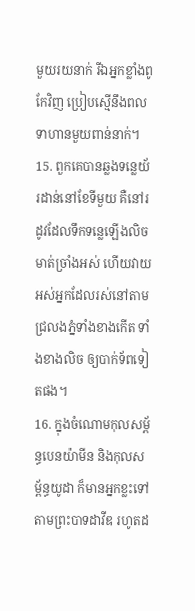មួយរយនាក់ រីឯអ្នកខ្លាំងពូកែវិញ ប្រៀបស្មើនឹងពលទាហានមួយពាន់នាក់។
15. ពួកគេបានឆ្លងទន្លេយ័រដាន់នៅខែទីមួយ គឺនៅរដូវដែលទឹកទន្លេឡើងលិចមាត់ច្រាំងអស់ ហើយវាយអស់អ្នកដែលរស់នៅតាមជ្រលងភ្នំទាំងខាងកើត ទាំងខាងលិច ឲ្យបាក់ទ័ពទៀតផង។
16. ក្នុងចំណោមកុលសម្ព័ន្ធបេនយ៉ាមីន និងកុលសម្ព័ន្ធយូដា ក៏មានអ្នកខ្លះទៅតាមព្រះបាទដាវីឌ រហូតដ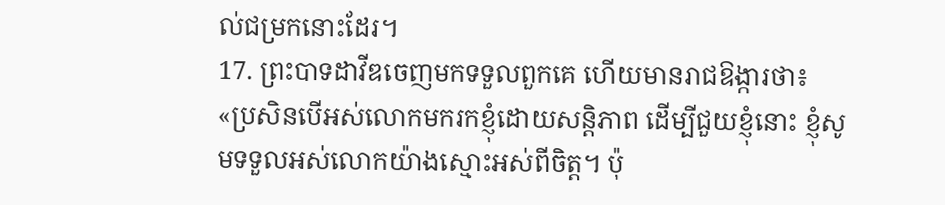ល់ជម្រកនោះដែរ។
17. ព្រះបាទដាវីឌចេញមកទទួលពួកគេ ហើយមានរាជឱង្ការថា៖ «ប្រសិនបើអស់លោកមករកខ្ញុំដោយសន្តិភាព ដើម្បីជួយខ្ញុំនោះ ខ្ញុំសូមទទួលអស់លោកយ៉ាងស្មោះអស់ពីចិត្ត។ ប៉ុ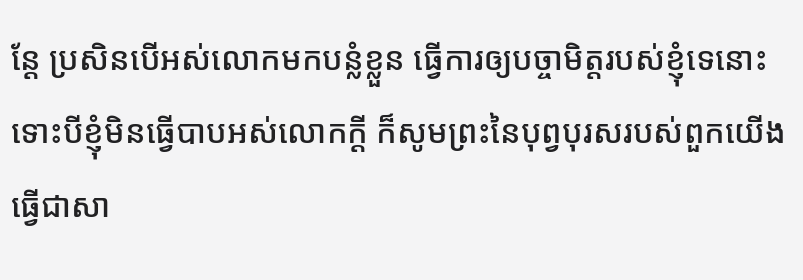ន្តែ ប្រសិនបើអស់លោកមកបន្លំខ្លួន ធ្វើការឲ្យបច្ចាមិត្តរបស់ខ្ញុំទេនោះ ទោះបីខ្ញុំមិនធ្វើបាបអស់លោកក្ដី ក៏សូមព្រះនៃបុព្វបុរសរបស់ពួកយើងធ្វើជាសា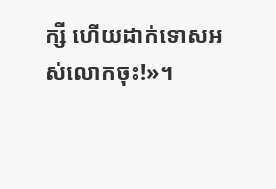ក្សី ហើយដាក់ទោសអស់លោកចុះ!»។